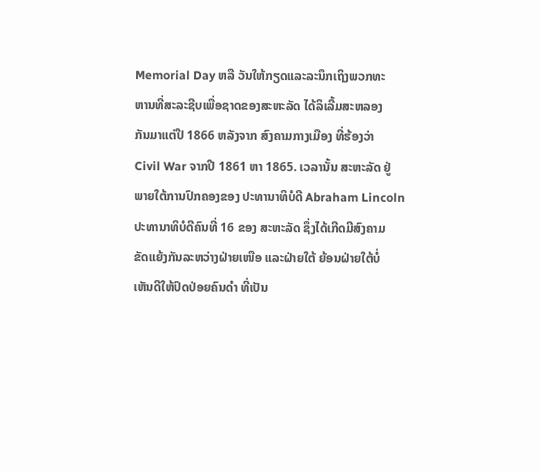Memorial Day ຫລື ວັນໃຫ້ກຽດແລະລະນຶກເຖິງພວກທະ
ຫານທີ່ສະລະຊີບເພື່ອຊາດຂອງສະຫະລັດ ໄດ້ລິເລີ້ມສະຫລອງ
ກັນມາແຕ່ປີ 1866 ຫລັງຈາກ ສົງຄາມກາງເມືອງ ທີ່ຮ້ອງວ່າ
Civil War ຈາກປີ 1861 ຫາ 1865. ເວລານັ້ນ ສະຫະລັດ ຢູ່
ພາຍໃຕ້ການປົກຄອງຂອງ ປະທານາທິບໍດີ Abraham Lincoln
ປະທານາທິບໍດີຄົນທີ່ 16 ຂອງ ສະຫະລັດ ຊຶ່ງໄດ້ເກີດມີສົງຄາມ
ຂັດແຍ້ງກັນລະຫວ່າງຝ່າຍເໜືອ ແລະຝ່າຍໃຕ້ ຍ້ອນຝ່າຍໃຕ້ບໍ່
ເຫັນດີໃຫ້ປົດປ່ອຍຄົນດໍາ ທີ່ເປັນ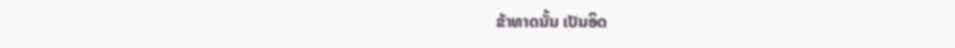ຂ້າທາດນັ້ນ ເປັນອິດ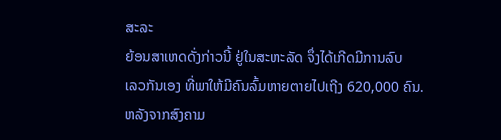ສະລະ
ຍ້ອນສາເຫດດັ່ງກ່າວນີ້ ຢູ່ໃນສະຫະລັດ ຈຶ່ງໄດ້ເກີດມີການລົບ
ເລວກັນເອງ ທີ່ພາໃຫ້ມີຄົນລົ້ມຫາຍຕາຍໄປເຖີງ 620,000 ຄົນ.
ຫລັງຈາກສົງຄາມ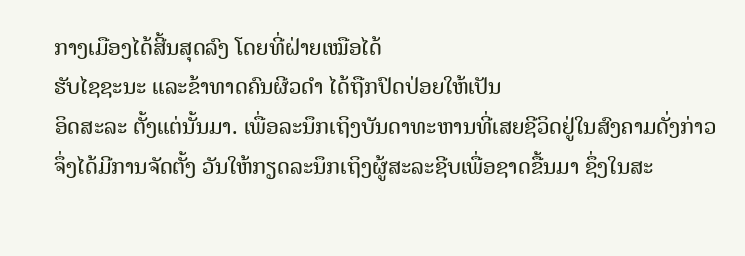ກາງເມືອງໄດ້ສີ້ນສຸດລົງ ໂດຍທີ່ຝ່າຍເໝືອໄດ້
ຮັບໄຊຊະນະ ແລະຂ້າທາດຄົນຜີວດຳ ໄດ້ຖືກປົດປ່ອຍໃຫ້ເປັນ
ອິດສະລະ ຕັ້ງແຕ່ນັ້ນມາ. ເພື່ອລະນຶກເຖິງບັນດາທະຫານທີ່ເສຍຊີວິດຢູ່ໃນສົງຄາມດັ່ງກ່າວ
ຈຶ່ງໄດ້ມີການຈັດຕັ້ງ ວັນໃຫ້ກຽດລະນຶກເຖິງຜູ້ສະລະຊີບເພື່ອຊາດຂື້ນມາ ຊຶ່ງໃນສະ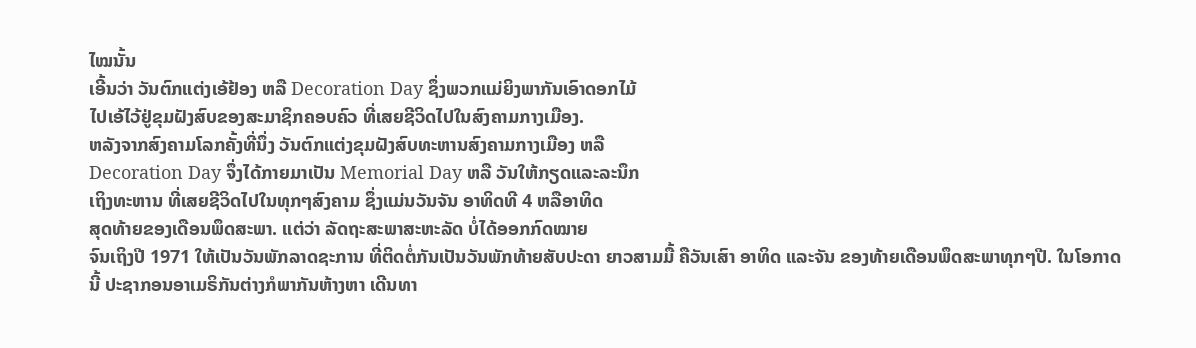ໄໝນັ້ນ
ເອີ້ນວ່າ ວັນຕົກແຕ່ງເອ້ຢ້ອງ ຫລື Decoration Day ຊຶ່ງພວກແມ່ຍິງພາກັນເອົາດອກໄມ້
ໄປເອ້ໄວ້ຢູ່ຂຸມຝັງສົບຂອງສະມາຊິກຄອບຄົວ ທີ່ເສຍຊີວິດໄປໃນສົງຄາມກາງເມືອງ.
ຫລັງຈາກສົງຄາມໂລກຄັ້ງທີ່ນຶ່ງ ວັນຕົກແຕ່ງຂຸມຝັງສົບທະຫານສົງຄາມກາງເມືອງ ຫລື
Decoration Day ຈຶ່ງໄດ້ກາຍມາເປັນ Memorial Day ຫລື ວັນໃຫ້ກຽດແລະລະນຶກ
ເຖິງທະຫານ ທີ່ເສຍຊີວິດໄປໃນທຸກໆສົງຄາມ ຊຶ່ງແມ່ນວັນຈັນ ອາທິດທີ 4 ຫລືອາທິດ
ສຸດທ້າຍຂອງເດືອນພຶດສະພາ. ແຕ່ວ່າ ລັດຖະສະພາສະຫະລັດ ບໍ່ໄດ້ອອກກົດໝາຍ
ຈົນເຖິງປີ 1971 ໃຫ້ເປັນວັນພັກລາດຊະການ ທີ່ຕິດຕໍ່ກັນເປັນວັນພັກທ້າຍສັບປະດາ ຍາວສາມມື້ ຄືວັນເສົາ ອາທິດ ແລະຈັນ ຂອງທ້າຍເດືອນພຶດສະພາທຸກໆປີ. ໃນໂອກາດ
ນີ້ ປະຊາກອນອາເມຣິກັນຕ່າງກໍພາກັນຫ້າງຫາ ເດີນທາ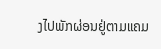ງໄປພັກຜ່ອນຢູ່ຕາມແຄມ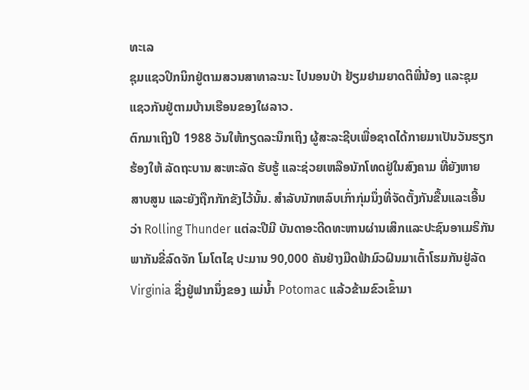ທະເລ
ຊຸມແຊວປິກນິກຢູ່ຕາມສວນສາທາລະນະ ໄປນອນປ່າ ຢ້ຽມຢາມຍາດຕິພີ່ນ້ອງ ແລະຊຸມ
ແຊວກັນຢູ່ຕາມບ້ານເຮືອນຂອງໃຜລາວ.
ຕົກມາເຖິງປີ 1988 ວັນໃຫ້ກຽດລະນຶກເຖິງ ຜູ້ສະລະຊີບເພື່ອຊາດໄດ້ກາຍມາເປັນວັນຮຽກ
ຮ້ອງໃຫ້ ລັດຖະບານ ສະຫະລັດ ຮັບຮູ້ ແລະຊ່ວຍເຫລືອນັກໂທດຢູ່ໃນສົງຄາມ ທີ່ຍັງຫາຍ
ສາບສູນ ແລະຍັງຖືກກັກຂັງໄວ້ນັ້ນ. ສໍາລັບນັກຫລົບເກົ່າກຸ່ມນຶ່ງທີ່ຈັດຕັ້ງກັນຂື້ນແລະເອີ້ນ
ວ່າ Rolling Thunder ແຕ່ລະປີມີ ບັນດາອະດີດທະຫານຜ່ານເສິກແລະປະຊົນອາເມຣິກັນ
ພາກັນຂີ່ລົດຈັກ ໂມໂຕໄຊ ປະມານ 90,000 ຄັນຢ່າງມືດຟ້າມົວຝົນມາເຕົ້າໂຮມກັນຢູ່ລັດ
Virginia ຊຶ່ງຢູ່ຟາກນຶ່ງຂອງ ແມ່ນໍ້າ Potomac ແລ້ວຂ້າມຂົວເຂົ້າມາ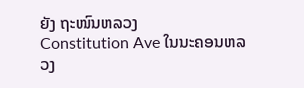ຍັງ ຖະໜົນຫລວງ
Constitution Ave ໃນນະຄອນຫລວງ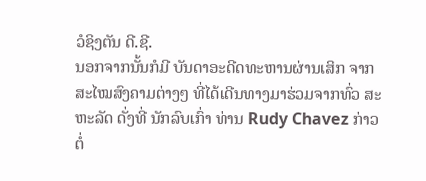ວໍຊິງຕັນ ດີ.ຊີ.
ນອກຈາກນັ້ນກໍມີ ບັນດາອະດີດທະຫານຜ່ານເສິກ ຈາກສະໄໝສົງຄາມຕ່າງໆ ທີ່ໄດ້ເດີນທາງມາຮ່ວມຈາກທົ່ວ ສະຫະລັດ ດັ່ງທີ່ ນັກລົບເກົ່າ ທ່ານ Rudy Chavez ກ່າວຕໍ່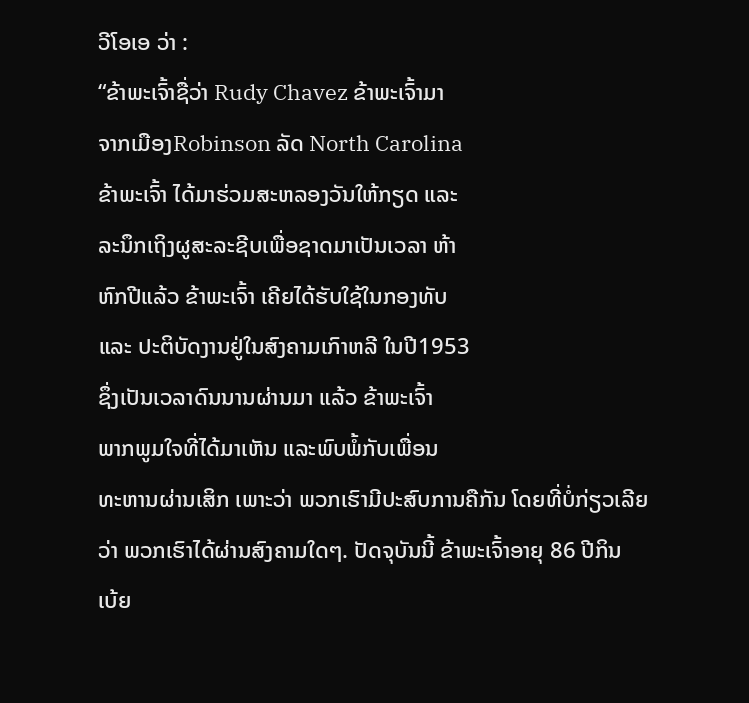ວີໂອເອ ວ່າ :
“ຂ້າພະເຈົ້າຊື່ວ່າ Rudy Chavez ຂ້າພະເຈົ້າມາ
ຈາກເມືອງRobinson ລັດ North Carolina
ຂ້າພະເຈົ້າ ໄດ້ມາຮ່ວມສະຫລອງວັນໃຫ້ກຽດ ແລະ
ລະນຶກເຖິງຜູສະລະຊີບເພື່ອຊາດມາເປັນເວລາ ຫ້າ
ຫົກປີແລ້ວ ຂ້າພະເຈົ້າ ເຄີຍໄດ້ຮັບໃຊ້ໃນກອງທັບ
ແລະ ປະຕິບັດງານຢູ່ໃນສົງຄາມເກົາຫລີ ໃນປີ1953
ຊຶ່ງເປັນເວລາດົນນານຜ່ານມາ ແລ້ວ ຂ້າພະເຈົ້າ
ພາກພູມໃຈທີ່ໄດ້ມາເຫັນ ແລະພົບພໍ້ກັບເພື່ອນ
ທະຫານຜ່ານເສິກ ເພາະວ່າ ພວກເຮົາມີປະສົບການຄືກັນ ໂດຍທີ່ບໍ່ກ່ຽວເລີຍ
ວ່າ ພວກເຮົາໄດ້ຜ່ານສົງຄາມໃດໆ. ປັດຈຸບັນນີ້ ຂ້າພະເຈົ້າອາຍຸ 86 ປີກິນ
ເບ້ຍ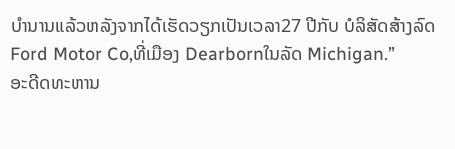ບໍານານແລ້ວຫລັງຈາກໄດ້ເຮັດວຽກເປັນເວລາ27 ປີກັບ ບໍລິສັດສ້າງລົດ
Ford Motor Co,ທີ່ເມືອງ Dearbornໃນລັດ Michigan.”
ອະດີດທະຫານ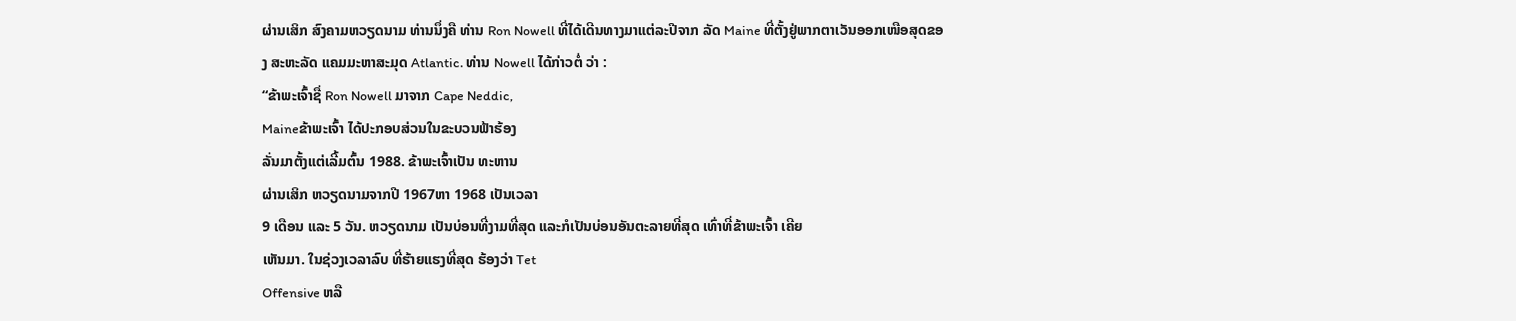ຜ່ານເສິກ ສົງຄາມຫວຽດນາມ ທ່ານນຶ່ງຄື ທ່ານ Ron Nowell ທີ່ໄດ້ເດີນທາງມາແຕ່ລະປີຈາກ ລັດ Maine ທີ່ຕັ້ງຢູ່ພາກຕາເວັນອອກເໜືອສຸດຂອງ ສະຫະລັດ ແຄມມະຫາສະມຸດ Atlantic. ທ່ານ Nowell ໄດ້ກ່າວຕໍ່ ວ່າ :
“ຂ້າພະເຈົ້າຊື່ Ron Nowell ມາຈາກ Cape Neddic,
Maineຂ້າພະເຈົ້າ ໄດ້ປະກອບສ່ວນໃນຂະບວນຟ້າຮ້ອງ
ລັ່ນມາຕັ້ງແຕ່ເລີ້ມຕົ້ນ 1988. ຂ້າພະເຈົ້າເປັນ ທະຫານ
ຜ່ານເສິກ ຫວຽດນາມຈາກປີ 1967ຫາ 1968 ເປັນເວລາ
9 ເດືອນ ແລະ 5 ວັນ. ຫວຽດນາມ ເປັນບ່ອນທີ່ງາມທີ່ສຸດ ແລະກໍເປັນບ່ອນອັນຕະລາຍທີ່ສຸດ ເທົ່າທີ່ຂ້າພະເຈົ້າ ເຄີຍ
ເຫັນມາ. ໃນຊ່ວງເວລາລົບ ທີ່ຮ້າຍແຮງທີ່ສຸດ ຮ້ອງວ່າ Tet
Offensive ຫລື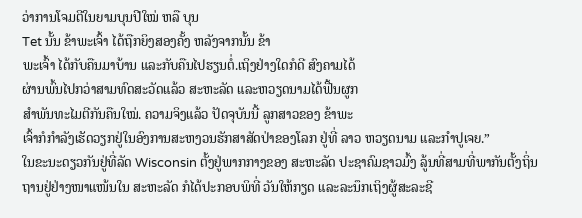ວ່າການໂຈມຕີໃນຍາມບຸນປີໃໝ່ ຫລື ບຸນ
Tet ນັ້ນ ຂ້າພະເຈົ້າ ໄດ້ຖືກຍິງສອງຄັ້ງ ຫລັງຈາກນັ້ນ ຂ້າ
ພະເຈົ້າ ໄດ້ກັບຄືນມາບ້ານ ແລະກັບຄືນໄປຮຽນຕໍ່.ເຖິງຢ່າງໃດກໍດີ ສົງຄາມໄດ້
ຜ່ານພົ້ນໄປກວ່າສາມທົດສະວັດແລ້ວ ສະຫະລັດ ແລະຫວຽດນາມໄດ້ຟື້ນຜູກ
ສໍາພັນທະໄມຕີກັນຄືນໃໝ່. ຄວາມຈິງແລ້ວ ປັດຈຸບັນນີ້ ລູກສາວຂອງ ຂ້າພະ
ເຈົ້າກໍກໍາລັງເຮັດວຽກຢູ່ໃນອົງການສະຫງວນຮັກສາສັດປ່າຂອງໂລກ ຢູ່ທີ່ ລາວ ຫວຽດນາມ ແລະກໍາປູເຈຍ.”
ໃນຂະນະດຽວກັນຢູ່ທີ່ລັດ Wisconsin ຕັ້ງຢູ່ພາກກາງຂອງ ສະຫະລັດ ປະຊາຄົມຊາວມົ້ງ ລູ້ນທີ່ສາມທີ່ພາກັນຕັ້ງຖິ່ນຖານຢູ່ຢ່າງໜາແໜ້ນໃນ ສະຫະລັດ ກໍໄດ້ປະກອບພິທີ່ ວັນໃຫ້ກຽດ ແລະລະນຶກເຖິງຜູ້ສະລະຊີ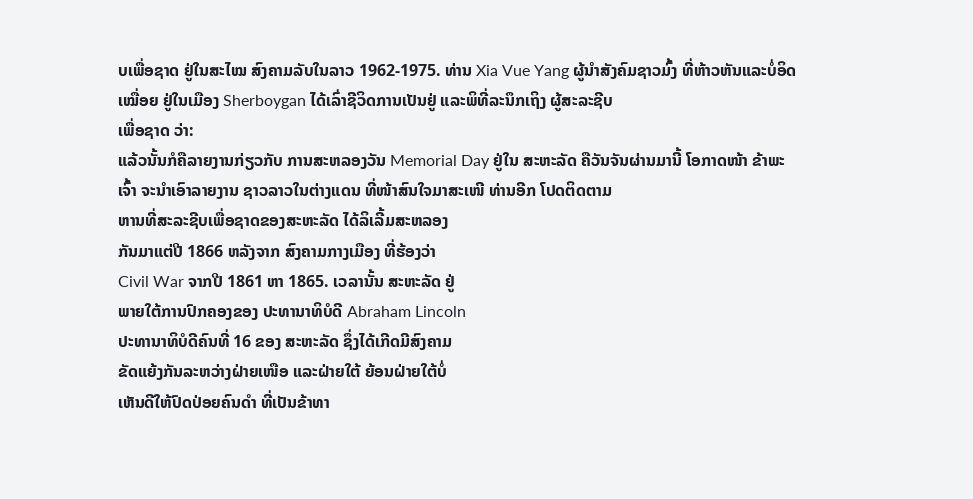ບເພື່ອຊາດ ຢູ່ໃນສະໄໝ ສົງຄາມລັບໃນລາວ 1962-1975. ທ່ານ Xia Vue Yang ຜູ້ນຳສັງຄົມຊາວມົ້ງ ທີ່ຫ້າວຫັນແລະບໍ່ອິດເໝື່ອຍ ຢູ່ໃນເມືອງ Sherboygan ໄດ້ເລົ່າຊີວິດການເປັນຢູ່ ແລະພິທີ່ລະນຶກເຖິງ ຜູ້ສະລະຊີບ
ເພື່ອຊາດ ວ່າ:
ແລ້ວນັ້ນກໍຄືລາຍງານກ່ຽວກັບ ການສະຫລອງວັນ Memorial Day ຢູ່ໃນ ສະຫະລັດ ຄືວັນຈັນຜ່ານມານີ້ ໂອກາດໜ້າ ຂ້າພະເຈົ້າ ຈະນໍາເອົາລາຍງານ ຊາວລາວໃນຕ່າງແດນ ທີ່ໜ້າສົນໃຈມາສະເໜີ ທ່ານອີກ ໂປດຕິດຕາມ
ຫານທີ່ສະລະຊີບເພື່ອຊາດຂອງສະຫະລັດ ໄດ້ລິເລີ້ມສະຫລອງ
ກັນມາແຕ່ປີ 1866 ຫລັງຈາກ ສົງຄາມກາງເມືອງ ທີ່ຮ້ອງວ່າ
Civil War ຈາກປີ 1861 ຫາ 1865. ເວລານັ້ນ ສະຫະລັດ ຢູ່
ພາຍໃຕ້ການປົກຄອງຂອງ ປະທານາທິບໍດີ Abraham Lincoln
ປະທານາທິບໍດີຄົນທີ່ 16 ຂອງ ສະຫະລັດ ຊຶ່ງໄດ້ເກີດມີສົງຄາມ
ຂັດແຍ້ງກັນລະຫວ່າງຝ່າຍເໜືອ ແລະຝ່າຍໃຕ້ ຍ້ອນຝ່າຍໃຕ້ບໍ່
ເຫັນດີໃຫ້ປົດປ່ອຍຄົນດໍາ ທີ່ເປັນຂ້າທາ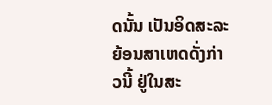ດນັ້ນ ເປັນອິດສະລະ
ຍ້ອນສາເຫດດັ່ງກ່າວນີ້ ຢູ່ໃນສະ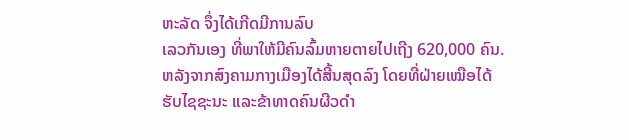ຫະລັດ ຈຶ່ງໄດ້ເກີດມີການລົບ
ເລວກັນເອງ ທີ່ພາໃຫ້ມີຄົນລົ້ມຫາຍຕາຍໄປເຖີງ 620,000 ຄົນ.
ຫລັງຈາກສົງຄາມກາງເມືອງໄດ້ສີ້ນສຸດລົງ ໂດຍທີ່ຝ່າຍເໝືອໄດ້
ຮັບໄຊຊະນະ ແລະຂ້າທາດຄົນຜີວດຳ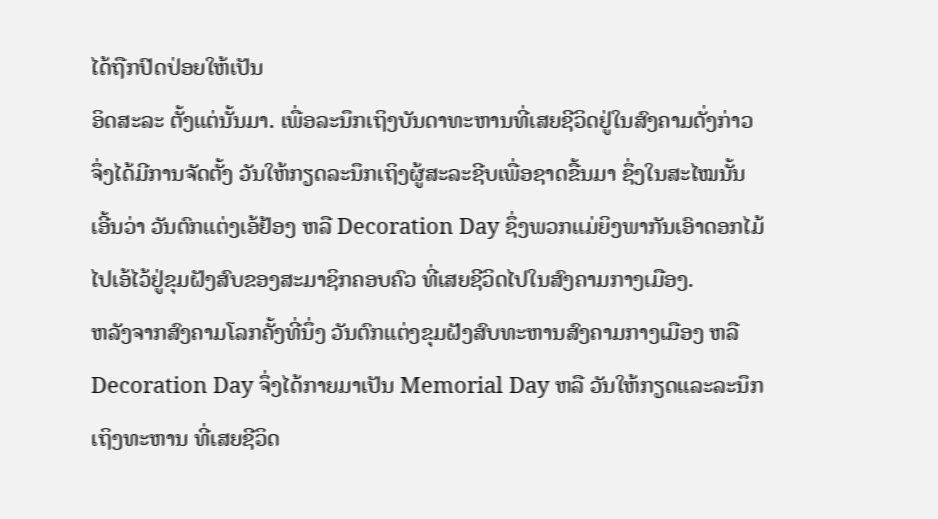ໄດ້ຖືກປົດປ່ອຍໃຫ້ເປັນ
ອິດສະລະ ຕັ້ງແຕ່ນັ້ນມາ. ເພື່ອລະນຶກເຖິງບັນດາທະຫານທີ່ເສຍຊີວິດຢູ່ໃນສົງຄາມດັ່ງກ່າວ
ຈຶ່ງໄດ້ມີການຈັດຕັ້ງ ວັນໃຫ້ກຽດລະນຶກເຖິງຜູ້ສະລະຊີບເພື່ອຊາດຂື້ນມາ ຊຶ່ງໃນສະໄໝນັ້ນ
ເອີ້ນວ່າ ວັນຕົກແຕ່ງເອ້ຢ້ອງ ຫລື Decoration Day ຊຶ່ງພວກແມ່ຍິງພາກັນເອົາດອກໄມ້
ໄປເອ້ໄວ້ຢູ່ຂຸມຝັງສົບຂອງສະມາຊິກຄອບຄົວ ທີ່ເສຍຊີວິດໄປໃນສົງຄາມກາງເມືອງ.
ຫລັງຈາກສົງຄາມໂລກຄັ້ງທີ່ນຶ່ງ ວັນຕົກແຕ່ງຂຸມຝັງສົບທະຫານສົງຄາມກາງເມືອງ ຫລື
Decoration Day ຈຶ່ງໄດ້ກາຍມາເປັນ Memorial Day ຫລື ວັນໃຫ້ກຽດແລະລະນຶກ
ເຖິງທະຫານ ທີ່ເສຍຊີວິດ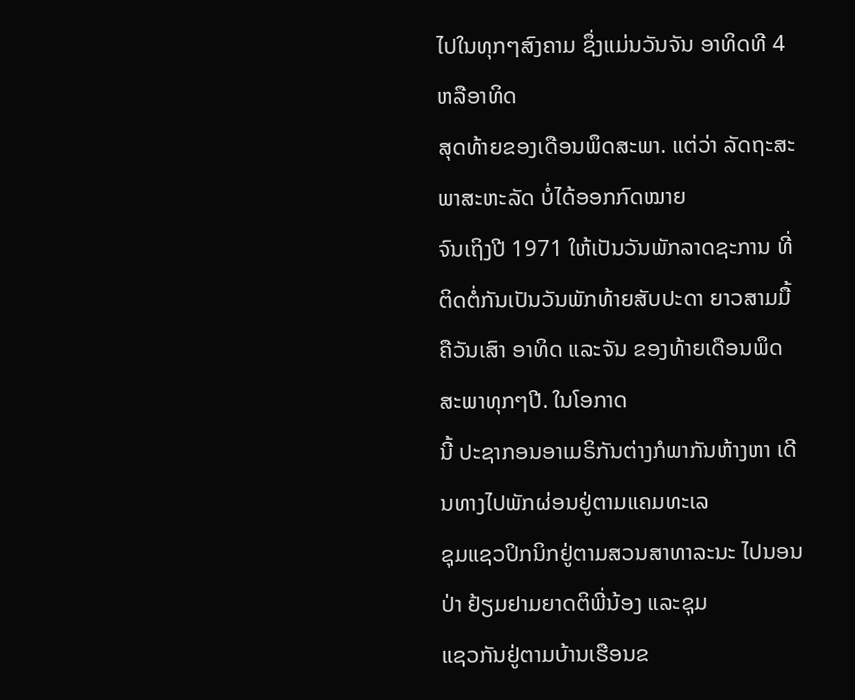ໄປໃນທຸກໆສົງຄາມ ຊຶ່ງແມ່ນວັນຈັນ ອາທິດທີ 4 ຫລືອາທິດ
ສຸດທ້າຍຂອງເດືອນພຶດສະພາ. ແຕ່ວ່າ ລັດຖະສະພາສະຫະລັດ ບໍ່ໄດ້ອອກກົດໝາຍ
ຈົນເຖິງປີ 1971 ໃຫ້ເປັນວັນພັກລາດຊະການ ທີ່ຕິດຕໍ່ກັນເປັນວັນພັກທ້າຍສັບປະດາ ຍາວສາມມື້ ຄືວັນເສົາ ອາທິດ ແລະຈັນ ຂອງທ້າຍເດືອນພຶດສະພາທຸກໆປີ. ໃນໂອກາດ
ນີ້ ປະຊາກອນອາເມຣິກັນຕ່າງກໍພາກັນຫ້າງຫາ ເດີນທາງໄປພັກຜ່ອນຢູ່ຕາມແຄມທະເລ
ຊຸມແຊວປິກນິກຢູ່ຕາມສວນສາທາລະນະ ໄປນອນປ່າ ຢ້ຽມຢາມຍາດຕິພີ່ນ້ອງ ແລະຊຸມ
ແຊວກັນຢູ່ຕາມບ້ານເຮືອນຂ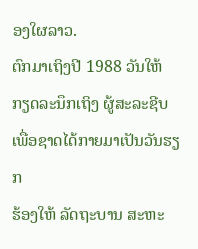ອງໃຜລາວ.
ຕົກມາເຖິງປີ 1988 ວັນໃຫ້ກຽດລະນຶກເຖິງ ຜູ້ສະລະຊີບເພື່ອຊາດໄດ້ກາຍມາເປັນວັນຮຽກ
ຮ້ອງໃຫ້ ລັດຖະບານ ສະຫະ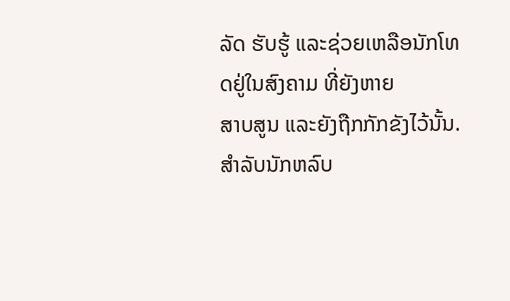ລັດ ຮັບຮູ້ ແລະຊ່ວຍເຫລືອນັກໂທດຢູ່ໃນສົງຄາມ ທີ່ຍັງຫາຍ
ສາບສູນ ແລະຍັງຖືກກັກຂັງໄວ້ນັ້ນ. ສໍາລັບນັກຫລົບ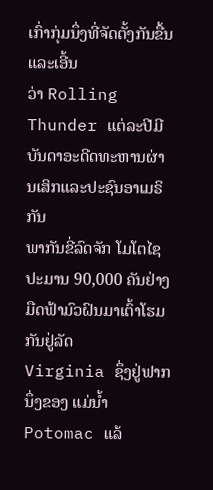ເກົ່າກຸ່ມນຶ່ງທີ່ຈັດຕັ້ງກັນຂື້ນແລະເອີ້ນ
ວ່າ Rolling Thunder ແຕ່ລະປີມີ ບັນດາອະດີດທະຫານຜ່ານເສິກແລະປະຊົນອາເມຣິກັນ
ພາກັນຂີ່ລົດຈັກ ໂມໂຕໄຊ ປະມານ 90,000 ຄັນຢ່າງມືດຟ້າມົວຝົນມາເຕົ້າໂຮມກັນຢູ່ລັດ
Virginia ຊຶ່ງຢູ່ຟາກນຶ່ງຂອງ ແມ່ນໍ້າ Potomac ແລ້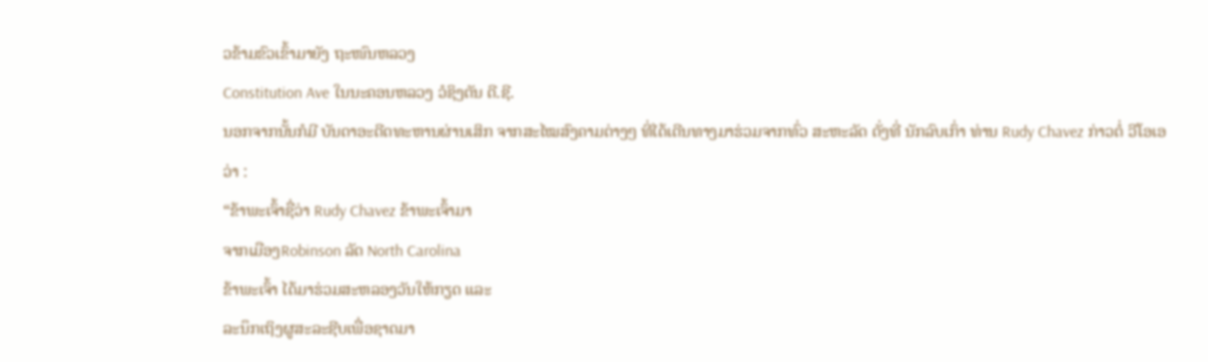ວຂ້າມຂົວເຂົ້າມາຍັງ ຖະໜົນຫລວງ
Constitution Ave ໃນນະຄອນຫລວງ ວໍຊິງຕັນ ດີ.ຊີ.
ນອກຈາກນັ້ນກໍມີ ບັນດາອະດີດທະຫານຜ່ານເສິກ ຈາກສະໄໝສົງຄາມຕ່າງໆ ທີ່ໄດ້ເດີນທາງມາຮ່ວມຈາກທົ່ວ ສະຫະລັດ ດັ່ງທີ່ ນັກລົບເກົ່າ ທ່ານ Rudy Chavez ກ່າວຕໍ່ ວີໂອເອ ວ່າ :
“ຂ້າພະເຈົ້າຊື່ວ່າ Rudy Chavez ຂ້າພະເຈົ້າມາ
ຈາກເມືອງRobinson ລັດ North Carolina
ຂ້າພະເຈົ້າ ໄດ້ມາຮ່ວມສະຫລອງວັນໃຫ້ກຽດ ແລະ
ລະນຶກເຖິງຜູສະລະຊີບເພື່ອຊາດມາ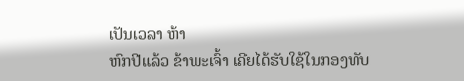ເປັນເວລາ ຫ້າ
ຫົກປີແລ້ວ ຂ້າພະເຈົ້າ ເຄີຍໄດ້ຮັບໃຊ້ໃນກອງທັບ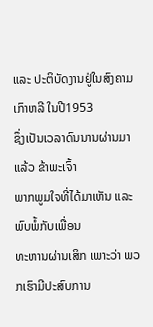ແລະ ປະຕິບັດງານຢູ່ໃນສົງຄາມເກົາຫລີ ໃນປີ1953
ຊຶ່ງເປັນເວລາດົນນານຜ່ານມາ ແລ້ວ ຂ້າພະເຈົ້າ
ພາກພູມໃຈທີ່ໄດ້ມາເຫັນ ແລະພົບພໍ້ກັບເພື່ອນ
ທະຫານຜ່ານເສິກ ເພາະວ່າ ພວກເຮົາມີປະສົບການ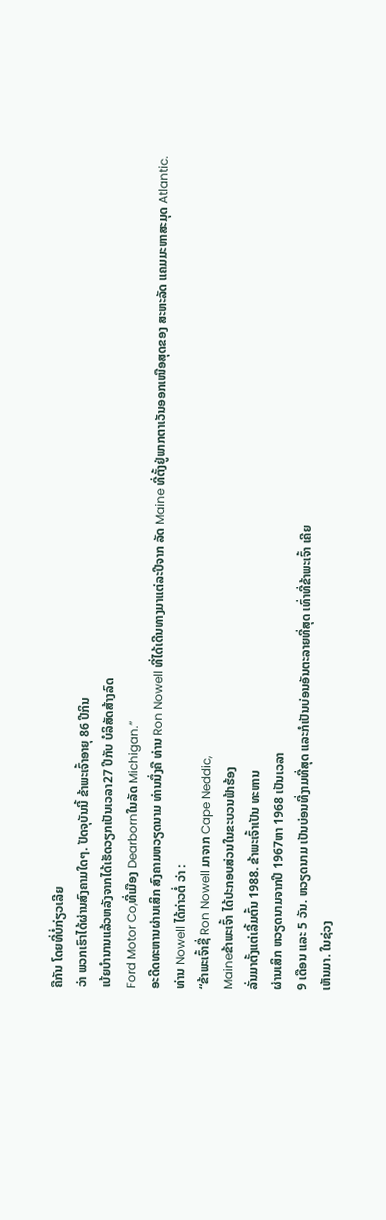ຄືກັນ ໂດຍທີ່ບໍ່ກ່ຽວເລີຍ
ວ່າ ພວກເຮົາໄດ້ຜ່ານສົງຄາມໃດໆ. ປັດຈຸບັນນີ້ ຂ້າພະເຈົ້າອາຍຸ 86 ປີກິນ
ເບ້ຍບໍານານແລ້ວຫລັງຈາກໄດ້ເຮັດວຽກເປັນເວລາ27 ປີກັບ ບໍລິສັດສ້າງລົດ
Ford Motor Co,ທີ່ເມືອງ Dearbornໃນລັດ Michigan.”
ອະດີດທະຫານຜ່ານເສິກ ສົງຄາມຫວຽດນາມ ທ່ານນຶ່ງຄື ທ່ານ Ron Nowell ທີ່ໄດ້ເດີນທາງມາແຕ່ລະປີຈາກ ລັດ Maine ທີ່ຕັ້ງຢູ່ພາກຕາເວັນອອກເໜືອສຸດຂອງ ສະຫະລັດ ແຄມມະຫາສະມຸດ Atlantic. ທ່ານ Nowell ໄດ້ກ່າວຕໍ່ ວ່າ :
“ຂ້າພະເຈົ້າຊື່ Ron Nowell ມາຈາກ Cape Neddic,
Maineຂ້າພະເຈົ້າ ໄດ້ປະກອບສ່ວນໃນຂະບວນຟ້າຮ້ອງ
ລັ່ນມາຕັ້ງແຕ່ເລີ້ມຕົ້ນ 1988. ຂ້າພະເຈົ້າເປັນ ທະຫານ
ຜ່ານເສິກ ຫວຽດນາມຈາກປີ 1967ຫາ 1968 ເປັນເວລາ
9 ເດືອນ ແລະ 5 ວັນ. ຫວຽດນາມ ເປັນບ່ອນທີ່ງາມທີ່ສຸດ ແລະກໍເປັນບ່ອນອັນຕະລາຍທີ່ສຸດ ເທົ່າທີ່ຂ້າພະເຈົ້າ ເຄີຍ
ເຫັນມາ. ໃນຊ່ວງ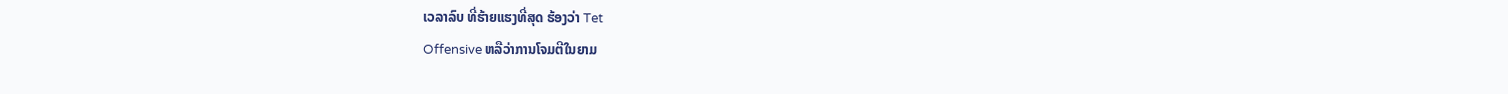ເວລາລົບ ທີ່ຮ້າຍແຮງທີ່ສຸດ ຮ້ອງວ່າ Tet
Offensive ຫລືວ່າການໂຈມຕີໃນຍາມ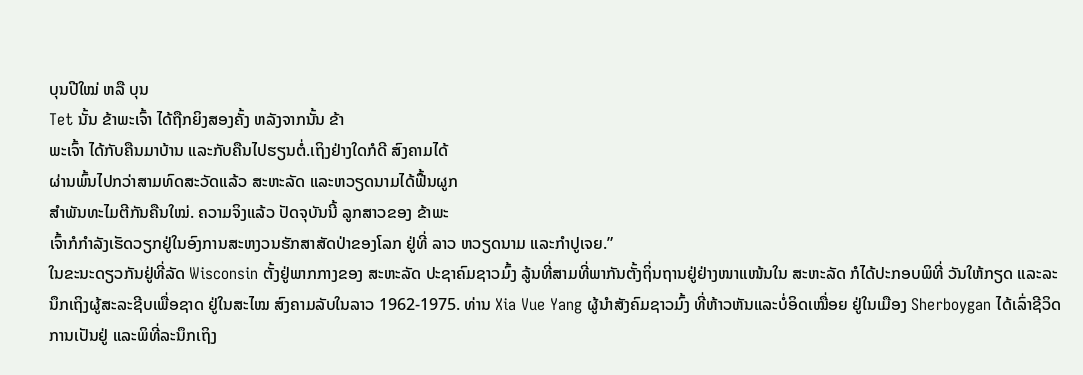ບຸນປີໃໝ່ ຫລື ບຸນ
Tet ນັ້ນ ຂ້າພະເຈົ້າ ໄດ້ຖືກຍິງສອງຄັ້ງ ຫລັງຈາກນັ້ນ ຂ້າ
ພະເຈົ້າ ໄດ້ກັບຄືນມາບ້ານ ແລະກັບຄືນໄປຮຽນຕໍ່.ເຖິງຢ່າງໃດກໍດີ ສົງຄາມໄດ້
ຜ່ານພົ້ນໄປກວ່າສາມທົດສະວັດແລ້ວ ສະຫະລັດ ແລະຫວຽດນາມໄດ້ຟື້ນຜູກ
ສໍາພັນທະໄມຕີກັນຄືນໃໝ່. ຄວາມຈິງແລ້ວ ປັດຈຸບັນນີ້ ລູກສາວຂອງ ຂ້າພະ
ເຈົ້າກໍກໍາລັງເຮັດວຽກຢູ່ໃນອົງການສະຫງວນຮັກສາສັດປ່າຂອງໂລກ ຢູ່ທີ່ ລາວ ຫວຽດນາມ ແລະກໍາປູເຈຍ.”
ໃນຂະນະດຽວກັນຢູ່ທີ່ລັດ Wisconsin ຕັ້ງຢູ່ພາກກາງຂອງ ສະຫະລັດ ປະຊາຄົມຊາວມົ້ງ ລູ້ນທີ່ສາມທີ່ພາກັນຕັ້ງຖິ່ນຖານຢູ່ຢ່າງໜາແໜ້ນໃນ ສະຫະລັດ ກໍໄດ້ປະກອບພິທີ່ ວັນໃຫ້ກຽດ ແລະລະນຶກເຖິງຜູ້ສະລະຊີບເພື່ອຊາດ ຢູ່ໃນສະໄໝ ສົງຄາມລັບໃນລາວ 1962-1975. ທ່ານ Xia Vue Yang ຜູ້ນຳສັງຄົມຊາວມົ້ງ ທີ່ຫ້າວຫັນແລະບໍ່ອິດເໝື່ອຍ ຢູ່ໃນເມືອງ Sherboygan ໄດ້ເລົ່າຊີວິດການເປັນຢູ່ ແລະພິທີ່ລະນຶກເຖິງ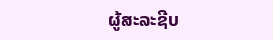ຜູ້ສະລະຊີບ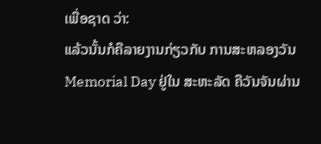ເພື່ອຊາດ ວ່າ:
ແລ້ວນັ້ນກໍຄືລາຍງານກ່ຽວກັບ ການສະຫລອງວັນ Memorial Day ຢູ່ໃນ ສະຫະລັດ ຄືວັນຈັນຜ່ານ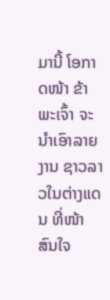ມານີ້ ໂອກາດໜ້າ ຂ້າພະເຈົ້າ ຈະນໍາເອົາລາຍງານ ຊາວລາວໃນຕ່າງແດນ ທີ່ໜ້າສົນໃຈ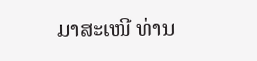ມາສະເໜີ ທ່ານ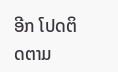ອີກ ໂປດຕິດຕາມ